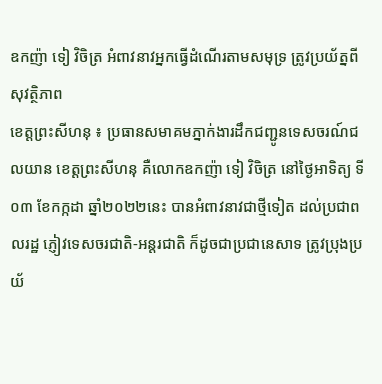ឧកញ៉ា ទៀ វិចិត្រ អំពាវនាវអ្នកធ្វើដំណើរតាមសមុទ្រ ត្រូវប្រយ័ត្នពីសុវត្ថិភាព
ខេត្តព្រះសីហនុ ៖ ប្រធានសមាគមភ្នាក់ងារដឹកជញ្ជូនទេសចរណ៍ជលយាន ខេត្តព្រះសីហនុ គឺលោកឧកញ៉ា ទៀ វិចិត្រ នៅថ្ងៃអាទិត្យ ទី០៣ ខែកក្កដា ឆ្នាំ២០២២នេះ បានអំពាវនាវជាថ្មីទៀត ដល់ប្រជាពលរដ្ឋ ភ្ញៀវទេសចរជាតិ-អន្តរជាតិ ក៏ដូចជាប្រជានេសាទ ត្រូវប្រុងប្រយ័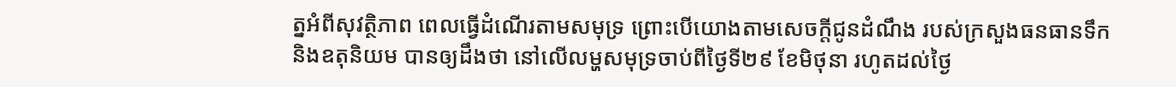ត្នអំពីសុវត្ថិភាព ពេលធ្វើដំណើរតាមសមុទ្រ ព្រោះបើយោងតាមសេចក្តីជូនដំណឹង របស់ក្រសួងធនធានទឹក និងឧតុនិយម បានឲ្យដឹងថា នៅលើលម្ហសមុទ្រចាប់ពីថ្ងៃទី២៩ ខែមិថុនា រហូតដល់ថ្ងៃ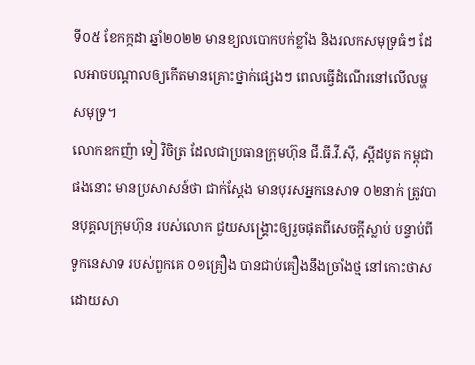ទី០៥ ខែកក្កដា ឆ្នាំ២០២២ មានខ្យលបោកបក់ខ្លាំង និងរលកសមុទ្រធំៗ ដែលអាចបណ្តាលឲ្យកើតមានគ្រោះថ្នាក់ផ្សេងៗ ពេលធ្វើដំណើរនៅលើលម្ហសមុទ្រ។
លោកឧកញ៉ា ទៀ វិចិត្រ ដែលជាប្រធានក្រុមហ៊ុន ជី.ធី.វី.ស៊ី, ស្ពីដបូត កម្ពុជា ផងនោះ មានប្រសាសន៍ថា ជាក់ស្តែង មានបុរសអ្នកនេសាទ ០២នាក់ ត្រូវបានបុគ្គលក្រុមហ៊ុន របស់លោក ជួយសង្គ្រោះឲ្យរួចផុតពីសេចក្តីស្លាប់ បន្ទាប់ពីទូកនេសាទ របស់ពួកគេ ០១គ្រឿង បានជាប់គឿងនឹងច្រាំងថ្ម នៅកោះថាស ដោយសា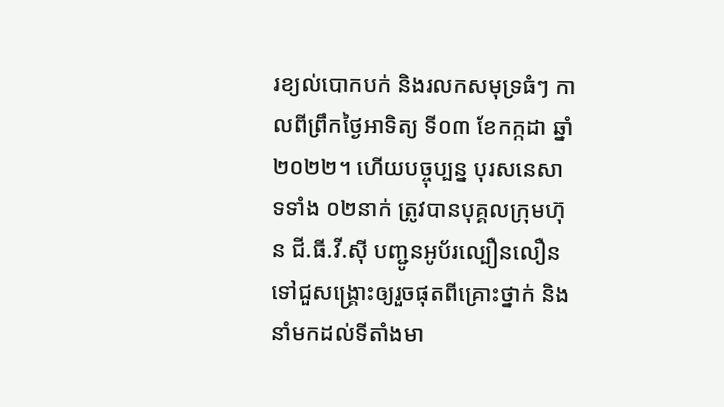រខ្យល់បោកបក់ និងរលកសមុទ្រធំៗ កាលពីព្រឹកថ្ងៃអាទិត្យ ទី០៣ ខែកក្កដា ឆ្នាំ២០២២។ ហើយបច្ចុប្បន្ន បុរសនេសាទទាំង ០២នាក់ ត្រូវបានបុគ្គលក្រុមហ៊ុន ជី.ធី.វី.ស៊ី បញ្ជូនអូប័រល្បឿនលឿន ទៅជួសង្គ្រោះឲ្យរួចផុតពីគ្រោះថ្នាក់ និងនាំមកដល់ទីតាំងមា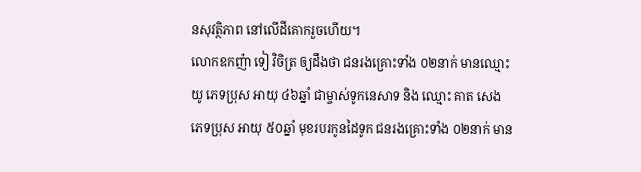នសុវត្ថិភាព នៅលើដីគោករួចហើយ។
លោកឧកញ៉ា ទៀ វិចិត្រ ឲ្យដឹងថា ជនរងគ្រោះទាំង ០២នាក់ មានឈ្មោះ យូ ភេទប្រុស អាយុ ៤៦ឆ្នាំ ជាម្ចាស់ទូកនេសាទ និង ឈ្មោះ គាត សេង ភេទប្រុស អាយុ ៥០ឆ្នាំ មុខរបរកូនដៃទូក ជនរងគ្រោះទាំង ០២នាក់ មាន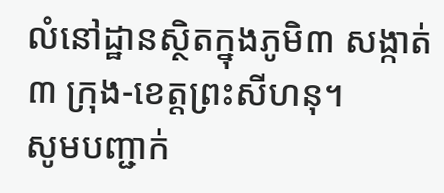លំនៅដ្ឋានស្ថិតក្នុងភូមិ៣ សង្កាត់៣ ក្រុង-ខេត្តព្រះសីហនុ។
សូមបញ្ជាក់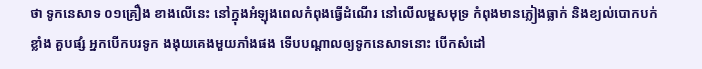ថា ទូកនេសាទ ០១គ្រឿង ខាងលើនេះ នៅក្នុងអំឡុងពេលកំពុងធ្វើដំណើរ នៅលើលម្ហសមុទ្រ កំពុងមានភ្លៀងធ្លាក់ និងខ្យល់បោកបក់ខ្លាំង គួបផ្សំ អ្នកបើកបរទូក ងងុយគេងមួយភាំងផង ទើបបណ្តាលឲ្យទូកនេសាទនោះ បើកសំដៅ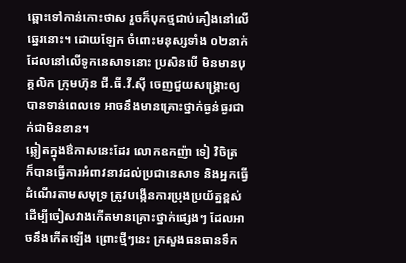ឆ្ពោះទៅកាន់កោះថាស រួចក៏បុកថ្មជាប់គឿងនៅលើឆ្នេរនោះ។ ដោយឡែក ចំពោះមនុស្សទាំង ០២នាក់ ដែលនៅលើទូកនេសាទនោះ ប្រសិនបើ មិនមានបុគ្គលិក ក្រុមហ៊ុន ជី.ធី.វី.ស៊ី ចេញជួយសង្គ្រោះឲ្យបានទាន់ពេលទេ អាចនឹងមានគ្រោះថ្នាក់ធ្ងន់ធ្ងរជាក់ជាមិនខាន។
ឆ្លៀតក្នុងឳកាសនេះដែរ លោកឧកញ៉ា ទៀ វិចិត្រ ក៏បានធ្វើការអំពាវនាវដល់ប្រជានេសាទ និងអ្នកធ្វើដំណើរតាមសមុទ្រ ត្រូវបង្កើនការប្រុងប្រយ័ត្នខ្ពស់ ដើម្បីចៀសវាងកើតមានគ្រោះថ្នាក់ផ្សេងៗ ដែលអាចនឹងកើតឡើង ព្រោះថ្មីៗនេះ ក្រសួងធនធានទឹក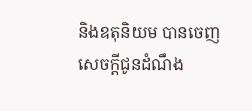និងឧតុនិយម បានចេញសេចក្តីជូនដំណឹង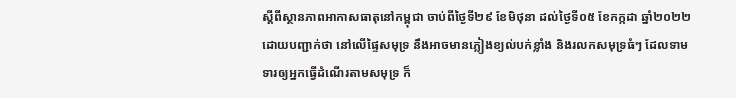ស្តីពីស្ថានភាពអាកាសធាតុនៅកម្ពុជា ចាប់ពីថ្ងៃទី២៩ ខែមិថុនា ដល់ថ្ងៃទី០៥ ខែកក្កដា ឆ្នាំ២០២២ ដោយបញ្ជាក់ថា នៅលើផ្ទៃសមុទ្រ នឹងអាចមានភ្លៀងខ្យល់បក់ខ្លាំង និងរលកសមុទ្រធំៗ ដែលទាមទារឲ្យអ្នកធ្វើដំណើរតាមសមុទ្រ ក៏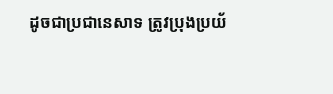ដូចជាប្រជានេសាទ ត្រូវប្រុងប្រយ័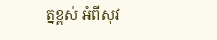ត្នខ្ពស់ អំពីសុវ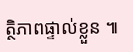ត្ថិភាពផ្ទាល់ខ្លួន ៕